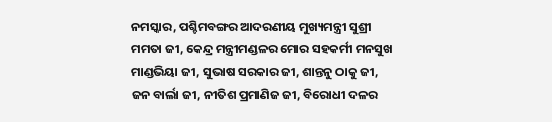ନମସ୍କାର, ପଶ୍ଚିମବଙ୍ଗର ଆଦରଣୀୟ ମୁଖ୍ୟମନ୍ତ୍ରୀ ସୁଶ୍ରୀ ମମତା ଜୀ, କେନ୍ଦ୍ର ମନ୍ତ୍ରୀମଣ୍ଡଳର ମୋର ସହକର୍ମୀ ମନସୁଖ ମାଣ୍ଡଭିୟା ଜୀ, ସୁଭାଷ ସରକାର ଜୀ, ଶାନ୍ତନୁ ଠାକୁ ଜୀ, ଜନ ବାର୍ଲା ଜୀ, ନୀତିଶ ପ୍ରମାଣିଜ ଜୀ, ବିରୋଧୀ ଦଳର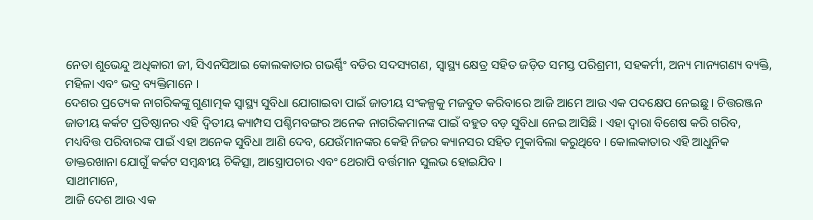ନେତା ଶୁଭେନ୍ଦୁ ଅଧିକାରୀ ଜୀ, ସିଏନସିଆଇ କୋଲକାତାର ଗଭର୍ଣ୍ଣିଂ ବଡିର ସଦସ୍ୟଗଣ, ସ୍ୱାସ୍ଥ୍ୟ କ୍ଷେତ୍ର ସହିତ ଜଡ଼ିତ ସମସ୍ତ ପରିଶ୍ରମୀ, ସହକର୍ମୀ, ଅନ୍ୟ ମାନ୍ୟଗଣ୍ୟ ବ୍ୟକ୍ତି, ମହିଳା ଏବଂ ଭଦ୍ର ବ୍ୟକ୍ତିମାନେ ।
ଦେଶର ପ୍ରତ୍ୟେକ ନାଗରିକଙ୍କୁ ଗୁଣାତ୍ମକ ସ୍ୱାସ୍ଥ୍ୟ ସୁବିଧା ଯୋଗାଇବା ପାଇଁ ଜାତୀୟ ସଂକଳ୍ପକୁ ମଜବୁତ କରିବାରେ ଆଜି ଆମେ ଆଉ ଏକ ପଦକ୍ଷେପ ନେଇଛୁ । ଚିତ୍ତରଞ୍ଜନ ଜାତୀୟ କର୍କଟ ପ୍ରତିଷ୍ଠାନର ଏହି ଦ୍ୱିତୀୟ କ୍ୟାମ୍ପସ ପଶ୍ଚିମବଙ୍ଗର ଅନେକ ନାଗରିକମାନଙ୍କ ପାଇଁ ବହୁତ ବଡ଼ ସୁବିଧା ନେଇ ଆସିଛି । ଏହା ଦ୍ୱାରା ବିଶେଷ କରି ଗରିବ, ମଧ୍ୟବିତ୍ତ ପରିବାରଙ୍କ ପାଇଁ ଏହା ଅନେକ ସୁବିଧା ଆଣି ଦେବ, ଯେଉଁମାନଙ୍କର କେହି ନିଜର କ୍ୟାନସର ସହିତ ମୁକାବିଲା କରୁଥିବେ । କୋଲକାତାର ଏହି ଆଧୁନିକ ଡାକ୍ତରଖାନା ଯୋଗୁଁ କର୍କଟ ସମ୍ବନ୍ଧୀୟ ଚିକିତ୍ସା, ଆସ୍ତ୍ରୋପଚାର ଏବଂ ଥେରାପି ବର୍ତ୍ତମାନ ସୁଲଭ ହୋଇଯିବ ।
ସାଥୀମାନେ,
ଆଜି ଦେଶ ଆଉ ଏକ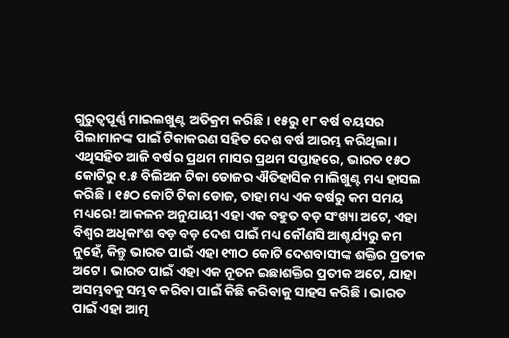ଗୁରୁତ୍ୱପୂର୍ଣ୍ଣ ମାଇଲଖୁଣ୍ଟ ଅତିକ୍ରମ କରିଛି । ୧୫ରୁ ୧୮ ବର୍ଷ ବୟସର ପିଲାମାନଙ୍କ ପାଇଁ ଟିକାକରଣ ସହିତ ଦେଶ ବର୍ଷ ଆରମ୍ଭ କରିଥିଲା । ଏଥିସହିତ ଆଜି ବର୍ଷର ପ୍ରଥମ ମାସର ପ୍ରଥମ ସପ୍ତାହରେ, ଭାରତ ୧୫ଠ କୋଟିରୁ ୧.୫ ବିଲିଅନ ଟିକା ଡୋଜର ଐତିହାସିକ ମାଲିଖୁଣ୍ଟ ମଧ୍ୟ ହାସଲ କରିଛି । ୧୫ଠ କୋଟି ଟିକା ଡୋଜ, ତାହା ମଧ୍ୟ ଏକ ବର୍ଷରୁ କମ ସମୟ ମଧ୍ୟରେ! ଆକଳନ ଅନୁଯାୟୀ ଏହା ଏକ ବହୁତ ବଡ଼ ସଂଖ୍ୟା ଅଟେ, ଏହା ବିଶ୍ୱର ଅଧିକାଂଶ ବଡ଼ ବଡ଼ ଦେଶ ପାଇଁ ମଧ୍ୟ କୌଣସି ଆଶ୍ଚର୍ଯ୍ୟରୁ କମ ନୁହେଁ, କିନ୍ତୁ ଭାରତ ପାଇଁ ଏହା ୧୩ଠ କୋଟି ଦେଶବାସୀଙ୍କ ଶକ୍ତିର ପ୍ରତୀକ ଅଟେ । ଭାରତ ପାଇଁ ଏହା ଏକ ନୂତନ ଇଛାଶକ୍ତିର ପ୍ରତୀକ ଅଟେ, ଯାହା ଅସମ୍ଭବକୁ ସମ୍ଭବ କରିବା ପାଇଁ କିଛି କରିବାକୁ ସାହସ କରିଛି । ଭାରତ ପାଇଁ ଏହା ଆତ୍ମ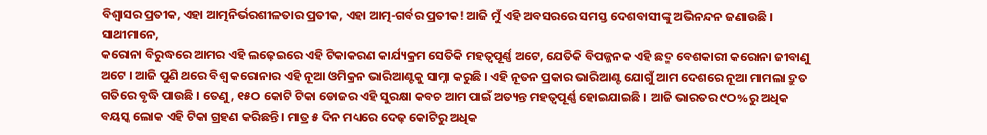ବିଶ୍ୱାସର ପ୍ରତୀକ, ଏହା ଆତ୍ମନିର୍ଭରଶୀଳତାର ପ୍ରତୀକ, ଏହା ଆତ୍ମ-ଗର୍ବର ପ୍ରତୀକ! ଆଜି ମୁଁ ଏହି ଅବସରରେ ସମସ୍ତ ଦେଶବାସୀଙ୍କୁ ଅଭିନନ୍ଦନ ଜଣାଉଛି ।
ସାଥୀମାନେ,
କରୋନା ବିରୁଦ୍ଧରେ ଆମର ଏହି ଲଢ଼େଇରେ ଏହି ଟିକାକରଣ କାର୍ଯ୍ୟକ୍ରମ ସେତିକି ମହତ୍ୱପୂର୍ଣ୍ଣ ଅଟେ, ଯେତିକି ବିପଜ୍ଜନକ ଏହି ଛଦ୍ମ ବେଶକାରୀ କରୋନା ଜୀବାଣୁ ଅଟେ । ଆଜି ପୁଣି ଥରେ ବିଶ୍ୱ କରୋନାର ଏହି ନୂଆ ଓମିକ୍ରନ ଭାରିଆଣ୍ଟକୁ ସାମ୍ନା କରୁଛି । ଏହି ନୂତନ ପ୍ରକାର ଭାରିଆଣ୍ଟ ଯୋଗୁଁ ଆମ ଦେଶରେ ନୂଆ ମାମଲା ଦ୍ରୁତ ଗତିରେ ବୃଦ୍ଧି ପାଉଛି । ତେଣୁ, ୧୫ଠ କୋଟି ଟିକା ଡୋଜର ଏହି ସୁରକ୍ଷା କବଚ ଆମ ପାଇଁ ଅତ୍ୟନ୍ତ ମହତ୍ୱପୂର୍ଣ୍ଣ ହୋଇଯାଇଛି । ଆଜି ଭାରତର ୯ଠ%ରୁ ଅଧିକ ବୟସ୍କ ଲୋକ ଏହି ଟିକା ଗ୍ରହଣ କରିଛନ୍ତି । ମାତ୍ର ୫ ଦିନ ମଧ୍ୟରେ ଦେଢ଼ କୋଟିରୁ ଅଧିକ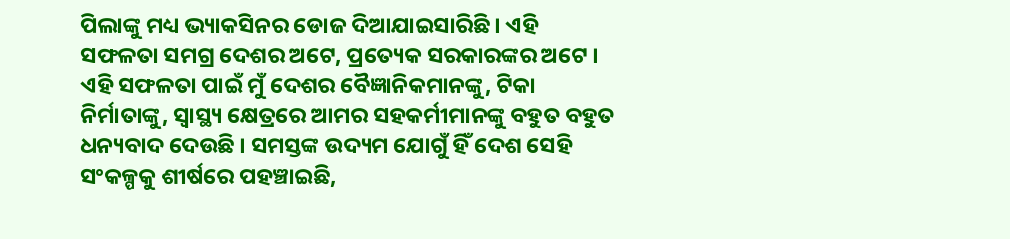ପିଲାଙ୍କୁ ମଧ୍ୟ ଭ୍ୟାକସିନର ଡୋଜ ଦିଆଯାଇସାରିଛି । ଏହି ସଫଳତା ସମଗ୍ର ଦେଶର ଅଟେ, ପ୍ରତ୍ୟେକ ସରକାରଙ୍କର ଅଟେ । ଏହି ସଫଳତା ପାଇଁ ମୁଁ ଦେଶର ବୈଜ୍ଞାନିକମାନଙ୍କୁ, ଟିକା ନିର୍ମାତାଙ୍କୁ, ସ୍ୱାସ୍ଥ୍ୟ କ୍ଷେତ୍ରରେ ଆମର ସହକର୍ମୀମାନଙ୍କୁ ବହୁତ ବହୁତ ଧନ୍ୟବାଦ ଦେଉଛି । ସମସ୍ତଙ୍କ ଉଦ୍ୟମ ଯୋଗୁଁ ହିଁ ଦେଶ ସେହି ସଂକଳ୍ପକୁ ଶୀର୍ଷରେ ପହଞ୍ଚାଇଛି,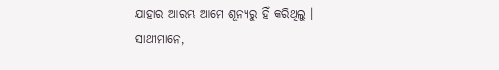ଯାହାର ଆରମ୍ଭ ଆମେ ଶୂନ୍ୟରୁ ହିଁ କରିଥିଲୁ ।
ସାଥୀମାନେ,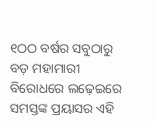୧ଠଠ ବର୍ଷର ସବୁଠାରୁ ବଡ଼ ମହାମାରୀ ବିରୋଧରେ ଲଢ଼େଇରେ ସମସ୍ତଙ୍କ ପ୍ରୟାସର ଏହି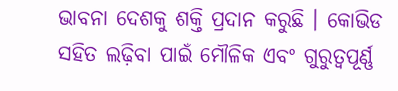ଭାବନା ଦେଶକୁ ଶକ୍ତି ପ୍ରଦାନ କରୁଛି । କୋଭିଡ ସହିତ ଲଢ଼ିବା ପାଇଁ ମୌଳିକ ଏବଂ ଗୁରୁତ୍ୱପୂର୍ଣ୍ଣ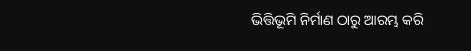ଭିତ୍ତିଭୂମି ନିର୍ମାଣ ଠାରୁ ଆରମ୍ଭ କରି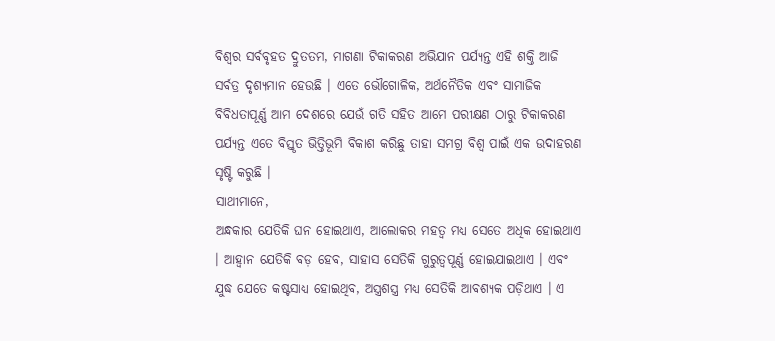ବିଶ୍ୱର ସର୍ବବୃହତ ଦ୍ରୁତତମ, ମାଗଣା ଟିକାକରଣ ଅଭିଯାନ ପର୍ଯ୍ୟନ୍ତ ଏହି ଶକ୍ତି ଆଜି ସର୍ବତ୍ର ଦୃଶ୍ୟମାନ ହେଉଛି । ଏତେ ଭୌଗୋଳିକ, ଅର୍ଥନୈତିକ ଏବଂ ସାମାଜିକ ବିବିଧତାପୂର୍ଣ୍ଣ ଆମ ଦେଶରେ ଯେଉଁ ଗତି ସହିତ ଆମେ ପରୀକ୍ଷଣ ଠାରୁ ଟିକାକରଣ ପର୍ଯ୍ୟନ୍ତ ଏତେ ବିସ୍ତୃତ ଭିତ୍ତିଭୂମି ବିକାଶ କରିଛୁ ତାହା ସମଗ୍ର ବିଶ୍ୱ ପାଇଁ ଏକ ଉଦାହରଣ ସୃଷ୍ଟି କରୁଛି ।
ସାଥୀମାନେ,
ଅନ୍ଧକାର ଯେତିକି ଘନ ହୋଇଥାଏ, ଆଲୋକର ମହତ୍ୱ ମଧ୍ୟ ସେତେ ଅଧିକ ହୋଇଥାଏ । ଆହ୍ୱାନ ଯେତିକି ବଡ଼ ହେବ, ସାହାସ ସେତିକି ଗୁରୁତ୍ୱପୂର୍ଣ୍ଣ ହୋଇଯାଇଥାଏ । ଏବଂ ଯୁଦ୍ଧ ଯେତେ କଷ୍ଟସାଧ୍ୟ ହୋଇଥିବ, ଅସ୍ତ୍ରଶସ୍ତ୍ର ମଧ୍ୟ ସେତିକି ଆବଶ୍ୟକ ପଡ଼ିଥାଏ । ଏ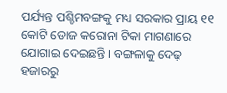ପର୍ଯ୍ୟନ୍ତ ପଶ୍ଚିମବଙ୍ଗକୁ ମଧ୍ୟ ସରକାର ପ୍ରାୟ ୧୧ କୋଟି ଡୋଜ କରୋନା ଟିକା ମାଗଣାରେ ଯୋଗାଇ ଦେଇଛନ୍ତି । ବଙ୍ଗଳାକୁ ଦେଢ଼ ହଜାରରୁ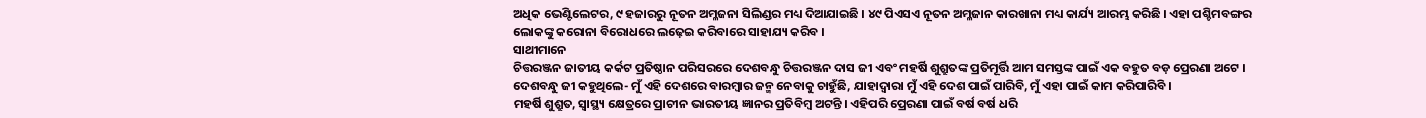ଅଧିକ ଭେଣ୍ଟିଲେଟର, ୯ ହଜାରରୁ ନୂତନ ଅମ୍ଳଜନା ସିଲିଣ୍ଡର ମଧ୍ୟ ଦିଆଯାଇଛି । ୪୯ ପିଏସଏ ନୂତନ ଅମ୍ଳଜାନ କାରଖାନା ମଧ୍ୟ କାର୍ଯ୍ୟ ଆରମ୍ଭ କରିଛି । ଏହା ପଶ୍ଚିମବଙ୍ଗର ଲୋକଙ୍କୁ କରୋନା ବିରୋଧରେ ଲଢ଼େଇ କରିବାରେ ସାହାଯ୍ୟ କରିବ ।
ସାଥୀମାନେ
ଚିତ୍ତରଞ୍ଜନ ଜାତୀୟ କର୍କଟ ପ୍ରତିଷ୍ଠାନ ପରିସରରେ ଦେଶବନ୍ଧୁ ଚିତ୍ତରଞ୍ଜନ ଦାସ ଜୀ ଏବଂ ମହର୍ଷି ଶୁଶ୍ରୁତଙ୍କ ପ୍ରତିମୂର୍ତ୍ତି ଆମ ସମସ୍ତଙ୍କ ପାଇଁ ଏକ ବହୁତ ବଡ଼ ପ୍ରେରଣା ଅଟେ । ଦେଶବନ୍ଧୁ ଜୀ କହୁଥିଲେ- ମୁଁ ଏହି ଦେଶରେ ବାରମ୍ବାର ଜନ୍ମ ନେବାକୁ ଚାହୁଁଛି, ଯାହାଦ୍ୱାରା ମୁଁ ଏହି ଦେଶ ପାଇଁ ପାରିବି, ମୁଁ ଏହା ପାଇଁ କାମ କରିପାରିବି ।
ମହର୍ଷି ଶୁଶ୍ରୁତ, ସ୍ୱାସ୍ଥ୍ୟ କ୍ଷେତ୍ରରେ ପ୍ରାଚୀନ ଭାରତୀୟ ଜ୍ଞାନର ପ୍ରତିବିମ୍ବ ଅଟନ୍ତି । ଏହିପରି ପ୍ରେରଣା ପାଇଁ ବର୍ଷ ବର୍ଷ ଧରି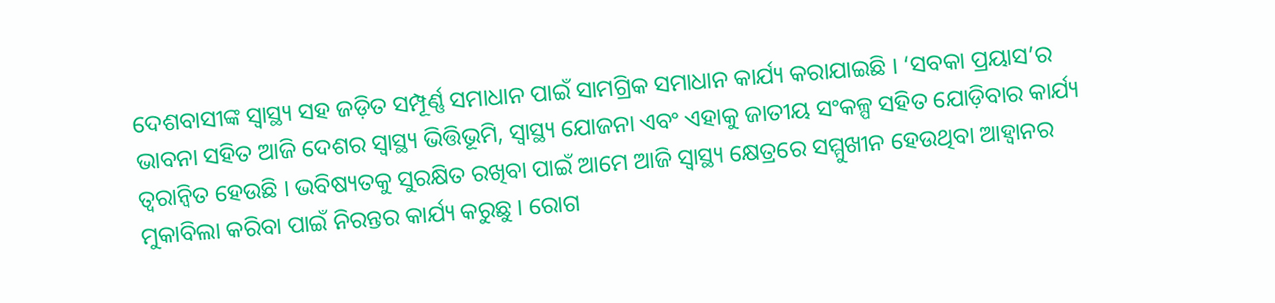ଦେଶବାସୀଙ୍କ ସ୍ୱାସ୍ଥ୍ୟ ସହ ଜଡ଼ିତ ସମ୍ପୂର୍ଣ୍ଣ ସମାଧାନ ପାଇଁ ସାମଗ୍ରିକ ସମାଧାନ କାର୍ଯ୍ୟ କରାଯାଇଛି । ‘ସବକା ପ୍ରୟାସ’ର ଭାବନା ସହିତ ଆଜି ଦେଶର ସ୍ୱାସ୍ଥ୍ୟ ଭିତ୍ତିଭୂମି, ସ୍ୱାସ୍ଥ୍ୟ ଯୋଜନା ଏବଂ ଏହାକୁ ଜାତୀୟ ସଂକଳ୍ପ ସହିତ ଯୋଡ଼ିବାର କାର୍ଯ୍ୟ ତ୍ୱରାନ୍ୱିତ ହେଉଛି । ଭବିଷ୍ୟତକୁ ସୁରକ୍ଷିତ ରଖିବା ପାଇଁ ଆମେ ଆଜି ସ୍ୱାସ୍ଥ୍ୟ କ୍ଷେତ୍ରରେ ସମ୍ମୁଖୀନ ହେଉଥିବା ଆହ୍ୱାନର ମୁକାବିଲା କରିବା ପାଇଁ ନିରନ୍ତର କାର୍ଯ୍ୟ କରୁଛୁ । ରୋଗ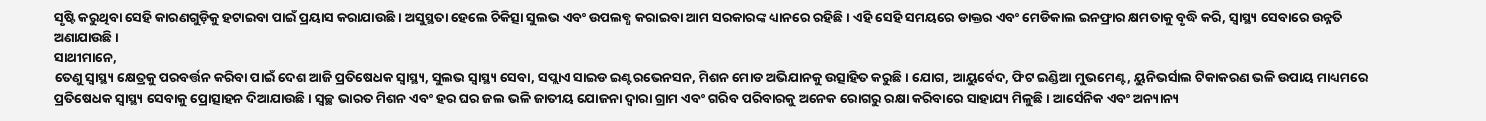ସୃଷ୍ଟି କରୁଥିବା ସେହି କାରଣଗୁଡ଼ିକୁ ହଟାଇବା ପାଇଁ ପ୍ରୟାସ କରାଯାଉଛି । ଅସୁସ୍ଥତା ହେଲେ ଚିକିତ୍ସା ସୁଲଭ ଏବଂ ଉପଲବ୍ଧ କରାଇବା ଆମ ସରକାରଙ୍କ ଧ୍ୟାନରେ ରହିଛି । ଏହି ସେହି ସମୟରେ ଡାକ୍ତର ଏବଂ ମେଡିକାଲ ଇନଫ୍ରାର କ୍ଷମତାକୁ ବୃଦ୍ଧି କରି, ସ୍ୱାସ୍ଥ୍ୟ ସେବାରେ ଉନ୍ନତି ଅଣାଯାଉଛି ।
ସାଥୀମାନେ,
ତେଣୁ ସ୍ୱାସ୍ଥ୍ୟ କ୍ଷେତ୍ରକୁ ପରବର୍ତ୍ତନ କରିବା ପାଇଁ ଦେଶ ଆଜି ପ୍ରତିଷେଧକ ସ୍ୱାସ୍ଥ୍ୟ, ସୁଲଭ ସ୍ୱାସ୍ଥ୍ୟ ସେବା, ସପ୍ଲାଏ ସାଇଡ ଇଣ୍ଟରଭେନସନ, ମିଶନ ମୋଡ ଅଭିଯାନକୁ ଉତ୍ସାହିତ କରୁଛି । ଯୋଗ, ଆୟୁର୍ବେଦ, ଫିଟ ଇଣ୍ଡିଆ ମୁଭମେଣ୍ଟ, ୟୁନିଭର୍ସାଲ ଟିକାକରଣ ଭଳି ଉପାୟ ମାଧ୍ୟମରେ ପ୍ରତିଷେଧକ ସ୍ୱାସ୍ଥ୍ୟ ସେବାକୁ ପ୍ରୋତ୍ସାହନ ଦିଆଯାଉଛି । ସ୍ୱଚ୍ଛ ଭାରତ ମିଶନ ଏବଂ ହର ଘର ଜଲ ଭଳି ଜାତୀୟ ଯୋଜନା ଦ୍ୱାରା ଗ୍ରାମ ଏବଂ ଗରିବ ପରିବାରକୁ ଅନେକ ରୋଗରୁ ରକ୍ଷା କରିବାରେ ସାହାଯ୍ୟ ମିଳୁଛି । ଆର୍ସେନିକ ଏବଂ ଅନ୍ୟାନ୍ୟ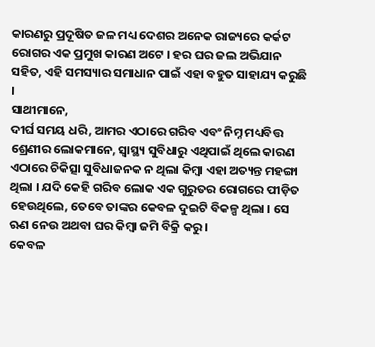କାରଣରୁ ପ୍ରଦୂଷିତ ଜଳ ମଧ୍ୟ ଦେଶର ଅନେକ ରାଜ୍ୟରେ କର୍କଟ ରୋଗର ଏକ ପ୍ରମୁଖ କାରଣ ଅଟେ । ହର ଘର ଜଲ ଅଭିଯାନ ସହିତ, ଏହି ସମସ୍ୟାର ସମାଧାନ ପାଇଁ ଏହା ବହୁତ ସାହାଯ୍ୟ କରୁଛି ।
ସାଥୀମାନେ,
ଦୀର୍ଘ ସମୟ ଧରି, ଆମର ଏଠାରେ ଗରିବ ଏବଂ ନିମ୍ନ ମଧ୍ୟବିତ୍ତ ଶ୍ରେଣୀର ଲୋକମାନେ, ସ୍ୱାସ୍ଥ୍ୟ ସୁବିଧାରୁ ଏଥିପାଇଁ ଥିଲେ କାରଣ ଏଠାରେ ଚିକିତ୍ସା ସୁବିଧାଜନକ ନ ଥିଲା କିମ୍ବା ଏହା ଅତ୍ୟନ୍ତ ମହଙ୍ଗା ଥିଲା । ଯଦି କେହି ଗରିବ ଲୋକ ଏକ ଗୁରୁତର ରୋଗରେ ପୀଡ଼ିତ ହେଉଥିଲେ, ତେବେ ତାଙ୍କର କେବଳ ଦୁଇଟି ବିକଳ୍ପ ଥିଲା । ସେ ଋଣ ନେଉ ଅଥବା ଘର କିମ୍ବା ଜମି ବିକ୍ରି କରୁ ।
କେବଳ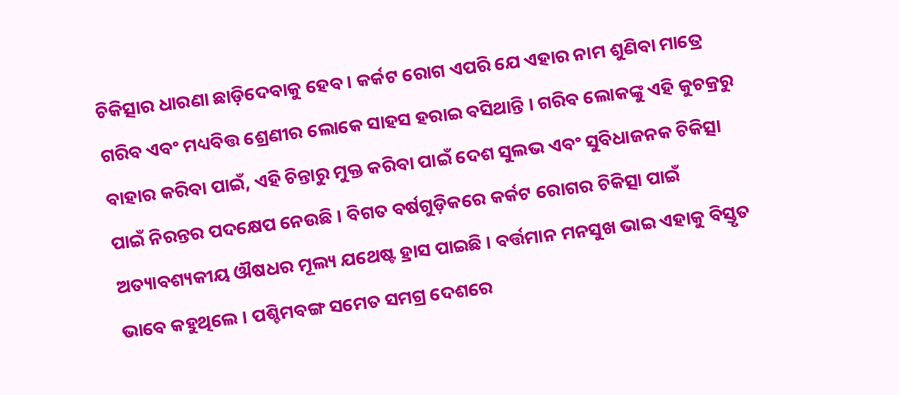ଚିକିତ୍ସାର ଧାରଣା ଛାଡ଼ିଦେବାକୁ ହେବ । କର୍କଟ ରୋଗ ଏପରି ଯେ ଏହାର ନାମ ଶୁଣିବା ମାତ୍ରେ ଗରିବ ଏବଂ ମଧ୍ୟବିତ୍ତ ଶ୍ରେଣୀର ଲୋକେ ସାହସ ହରାଇ ବସିଥାନ୍ତି । ଗରିବ ଲୋକଙ୍କୁ ଏହି କୁଚକ୍ରରୁ ବାହାର କରିବା ପାଇଁ, ଏହି ଚିନ୍ତାରୁ ମୁକ୍ତ କରିବା ପାଇଁ ଦେଶ ସୁଲଭ ଏବଂ ସୁବିଧାଜନକ ଚିକିତ୍ସା ପାଇଁ ନିରନ୍ତର ପଦକ୍ଷେପ ନେଉଛି । ବିଗତ ବର୍ଷଗୁଡ଼ିକରେ କର୍କଟ ରୋଗର ଚିକିତ୍ସା ପାଇଁ ଅତ୍ୟାବଶ୍ୟକୀୟ ଔଷଧର ମୂଲ୍ୟ ଯଥେଷ୍ଟ ହ୍ରାସ ପାଇଛି । ବର୍ତ୍ତମାନ ମନସୁଖ ଭାଇ ଏହାକୁ ବିସ୍ତୃତ ଭାବେ କହୁଥିଲେ । ପଶ୍ଚିମବଙ୍ଗ ସମେତ ସମଗ୍ର ଦେଶରେ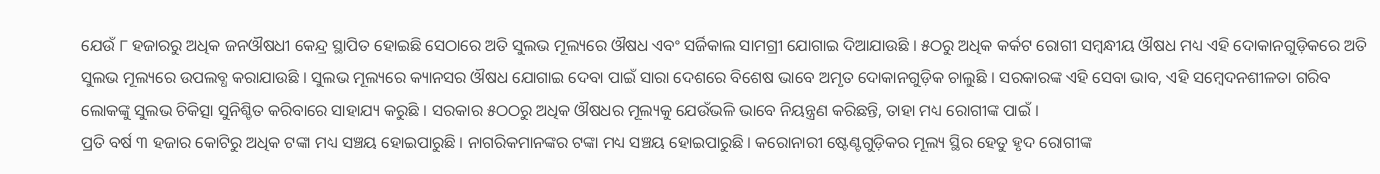ଯେଉଁ ୮ ହଜାରରୁ ଅଧିକ ଜନଔଷଧୀ କେନ୍ଦ୍ର ସ୍ଥାପିତ ହୋଇଛି ସେଠାରେ ଅତି ସୁଲଭ ମୂଲ୍ୟରେ ଔଷଧ ଏବଂ ସର୍ଜିକାଲ ସାମଗ୍ରୀ ଯୋଗାଇ ଦିଆଯାଉଛି । ୫ଠରୁ ଅଧିକ କର୍କଟ ରୋଗୀ ସମ୍ବନ୍ଧୀୟ ଔଷଧ ମଧ୍ୟ ଏହି ଦୋକାନଗୁଡ଼ିକରେ ଅତି ସୁଲଭ ମୂଲ୍ୟରେ ଉପଲବ୍ଧ କରାଯାଉଛି । ସୁଲଭ ମୂଲ୍ୟରେ କ୍ୟାନସର ଔଷଧ ଯୋଗାଇ ଦେବା ପାଇଁ ସାରା ଦେଶରେ ବିଶେଷ ଭାବେ ଅମୃତ ଦୋକାନଗୁଡ଼ିକ ଚାଲୁଛି । ସରକାରଙ୍କ ଏହି ସେବା ଭାବ, ଏହି ସମ୍ବେଦନଶୀଳତା ଗରିବ ଲୋକଙ୍କୁ ସୁଲଭ ଚିକିତ୍ସା ସୁନିଶ୍ଚିତ କରିବାରେ ସାହାଯ୍ୟ କରୁଛି । ସରକାର ୫ଠଠରୁ ଅଧିକ ଔଷଧର ମୂଲ୍ୟକୁ ଯେଉଁଭଳି ଭାବେ ନିୟନ୍ତ୍ରଣ କରିଛନ୍ତି, ତାହା ମଧ୍ୟ ରୋଗୀଙ୍କ ପାଇଁ ।
ପ୍ରତି ବର୍ଷ ୩ ହଜାର କୋଟିରୁ ଅଧିକ ଟଙ୍କା ମଧ୍ୟ ସଞ୍ଚୟ ହୋଇପାରୁଛି । ନାଗରିକମାନଙ୍କର ଟଙ୍କା ମଧ୍ୟ ସଞ୍ଚୟ ହୋଇପାରୁଛି । କରୋନାରୀ ଷ୍ଟେଣ୍ଟଗୁଡ଼ିକର ମୂଲ୍ୟ ସ୍ଥିର ହେତୁ ହୃଦ ରୋଗୀଙ୍କ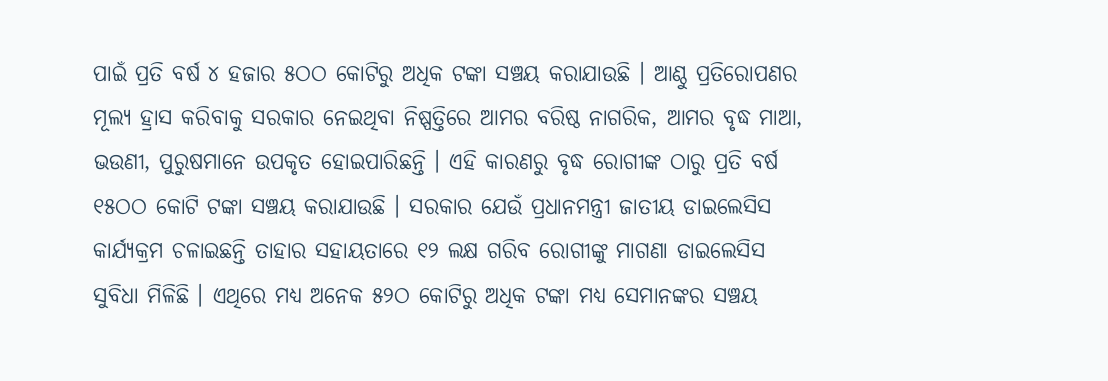ପାଇଁ ପ୍ରତି ବର୍ଷ ୪ ହଜାର ୫ଠଠ କୋଟିରୁ ଅଧିକ ଟଙ୍କା ସଞ୍ଚୟ କରାଯାଉଛି । ଆଣ୍ଠୁ ପ୍ରତିରୋପଣର ମୂଲ୍ୟ ହ୍ରାସ କରିବାକୁ ସରକାର ନେଇଥିବା ନିଷ୍ପତ୍ତିରେ ଆମର ବରିଷ୍ଠ ନାଗରିକ, ଆମର ବୃଦ୍ଧ ମାଆ, ଭଉଣୀ, ପୁରୁଷମାନେ ଉପକୃତ ହୋଇପାରିଛନ୍ତି । ଏହି କାରଣରୁ ବୃଦ୍ଧ ରୋଗୀଙ୍କ ଠାରୁ ପ୍ରତି ବର୍ଷ ୧୫ଠଠ କୋଟି ଟଙ୍କା ସଞ୍ଚୟ କରାଯାଉଛି । ସରକାର ଯେଉଁ ପ୍ରଧାନମନ୍ତ୍ରୀ ଜାତୀୟ ଡାଇଲେସିସ କାର୍ଯ୍ୟକ୍ରମ ଚଳାଇଛନ୍ତି ତାହାର ସହାୟତାରେ ୧୨ ଲକ୍ଷ ଗରିବ ରୋଗୀଙ୍କୁ ମାଗଣା ଡାଇଲେସିସ ସୁବିଧା ମିଳିଛି । ଏଥିରେ ମଧ୍ୟ ଅନେକ ୫୨ଠ କୋଟିରୁ ଅଧିକ ଟଙ୍କା ମଧ୍ୟ ସେମାନଙ୍କର ସଞ୍ଚୟ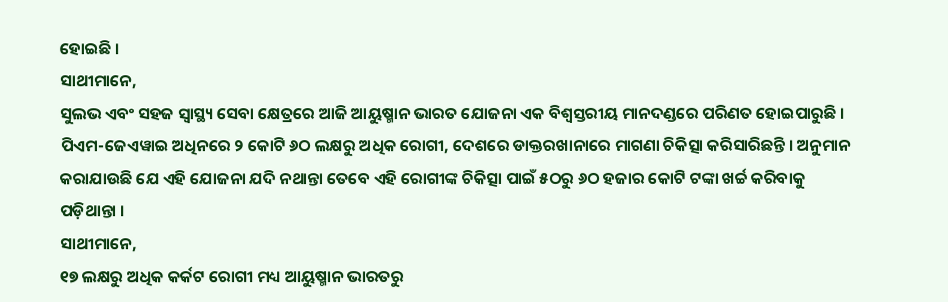ହୋଇଛି ।
ସାଥୀମାନେ,
ସୁଲଭ ଏବଂ ସହଜ ସ୍ୱାସ୍ଥ୍ୟ ସେବା କ୍ଷେତ୍ରରେ ଆଜି ଆୟୁଷ୍ମାନ ଭାରତ ଯୋଜନା ଏକ ବିଶ୍ୱସ୍ତରୀୟ ମାନଦଣ୍ଡରେ ପରିଣତ ହୋଇପାରୁଛି । ପିଏମ-ଜେଏୱାଇ ଅଧିନରେ ୨ କୋଟି ୬ଠ ଲକ୍ଷରୁ ଅଧିକ ରୋଗୀ, ଦେଶରେ ଡାକ୍ତରଖାନାରେ ମାଗଣା ଚିକିତ୍ସା କରିସାରିଛନ୍ତି । ଅନୁମାନ କରାଯାଉଛି ଯେ ଏହି ଯୋଜନା ଯଦି ନଥାନ୍ତା ତେବେ ଏହି ରୋଗୀଙ୍କ ଚିକିତ୍ସା ପାଇଁ ୫ଠରୁ ୬ଠ ହଜାର କୋଟି ଟଙ୍କା ଖର୍ଚ୍ଚ କରିବାକୁ ପଡ଼ିଥାନ୍ତା ।
ସାଥୀମାନେ,
୧୭ ଲକ୍ଷରୁ ଅଧିକ କର୍କଟ ରୋଗୀ ମଧ୍ୟ ଆୟୁଷ୍ମାନ ଭାରତରୁ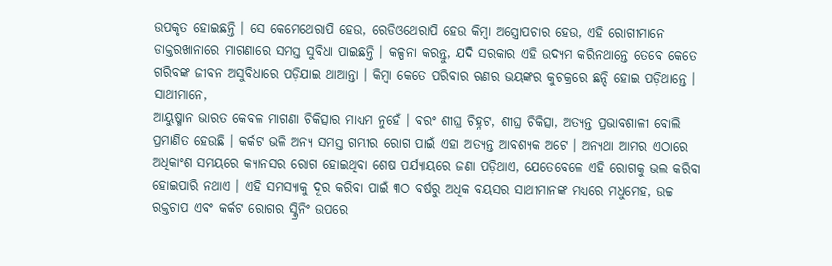ଉପକୃତ ହୋଇଛନ୍ତି । ସେ କେମେଥେରାପି ହେଉ, ରେଡିଓଥେରାପି ହେଉ କିମ୍ବା ଅସ୍ତ୍ରୋପଚାର ହେଉ, ଏହି ରୋଗୀମାନେ ଡାକ୍ତରଖାନାରେ ମାଗଣାରେ ସମସ୍ତ ସୁବିଧା ପାଇଛନ୍ତି । କଳ୍ପନା କରନ୍ତୁ, ଯଦି ସରକାର ଏହି ଉଦ୍ୟମ କରିନଥାନ୍ତେ ତେବେ କେତେ ଗରିବଙ୍କ ଜୀବନ ଅସୁବିଧାରେ ପଡ଼ିଯାଇ ଥାଆନ୍ତା । କିମ୍ବା କେତେ ପରିବାର ଋଣର ଭୟଙ୍କର କୁଚକ୍ରରେ ଛନ୍ଦି ହୋଇ ପଡ଼ିଥାନ୍ତେ ।
ସାଥୀମାନେ,
ଆୟୁଷ୍ମାନ ଭାରତ କେବଳ ମାଗଣା ଚିକିତ୍ସାର ମାଧ୍ୟମ ନୁହେଁ । ବରଂ ଶୀଘ୍ର ଚିହ୍ନଟ, ଶୀଘ୍ର ଚିକିତ୍ସା, ଅତ୍ୟନ୍ତ ପ୍ରଭାବଶାଳୀ ବୋଲି ପ୍ରମାଣିତ ହେଉଛି । କର୍କଟ ଭଳି ଅନ୍ୟ ସମସ୍ତ ଗମ୍ଭୀର ରୋଗ ପାଇଁ ଏହା ଅତ୍ୟନ୍ତ ଆବଶ୍ୟକ ଅଟେ । ଅନ୍ୟଥା ଆମର ଏଠାରେ ଅଧିକାଂଶ ସମୟରେ କ୍ୟାନସର ରୋଗ ହୋଇଥିବା ଶେଷ ପର୍ଯ୍ୟାୟରେ ଜଣା ପଡ଼ିଥାଏ, ଯେତେବେଳେ ଏହି ରୋଗକୁ ଭଲ କରିବା ହୋଇପାରି ନଥାଏ । ଏହି ସମସ୍ୟାକୁ ଦୂର କରିବା ପାଇଁ ୩ଠ ବର୍ଷରୁ ଅଧିକ ବୟସର ସାଥୀମାନଙ୍କ ମଧ୍ୟରେ ମଧୁମେହ, ଉଚ୍ଚ ରକ୍ତଚାପ ଏବଂ କର୍କଟ ରୋଗର ସ୍କ୍ରିନିଂ ଉପରେ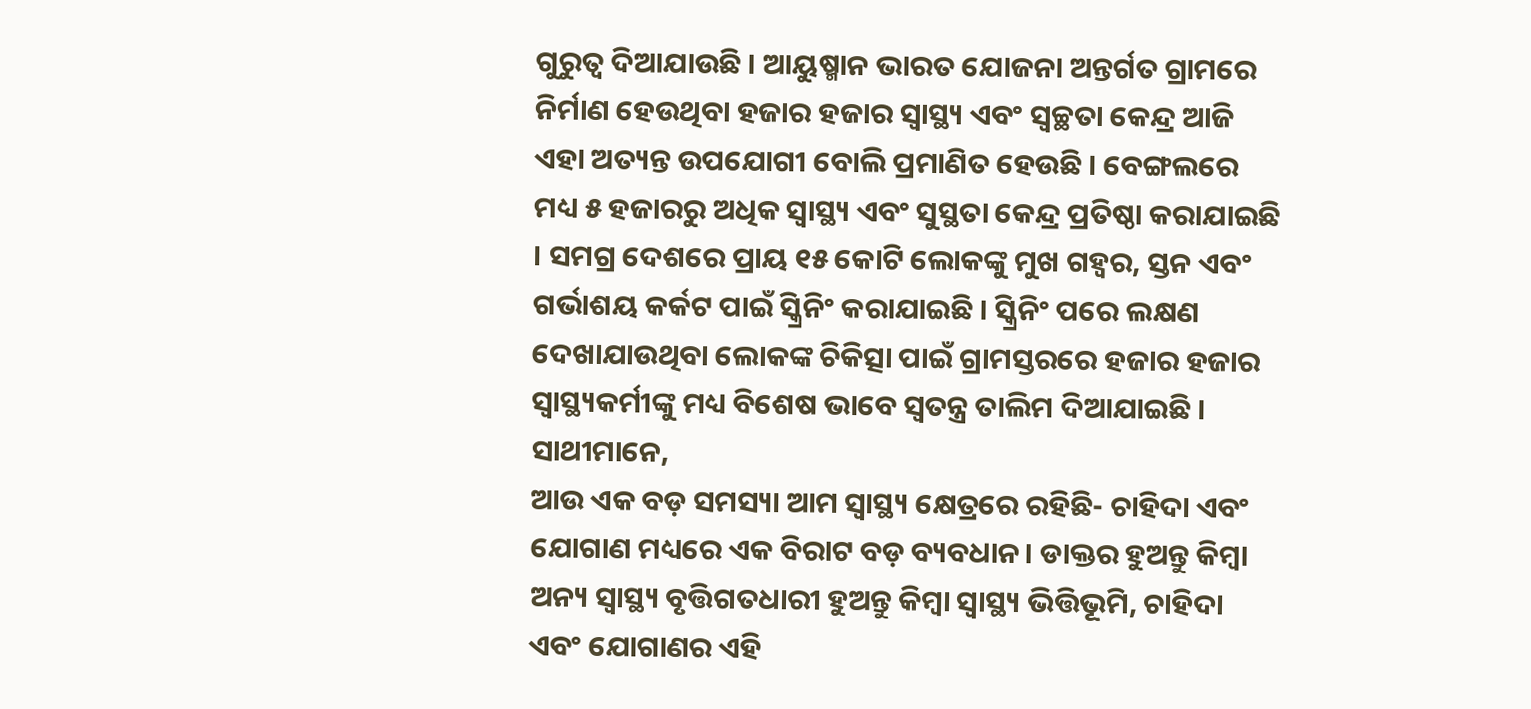ଗୁରୁତ୍ୱ ଦିଆଯାଉଛି । ଆୟୁଷ୍ମାନ ଭାରତ ଯୋଜନା ଅନ୍ତର୍ଗତ ଗ୍ରାମରେ ନିର୍ମାଣ ହେଉଥିବା ହଜାର ହଜାର ସ୍ୱାସ୍ଥ୍ୟ ଏବଂ ସ୍ୱଚ୍ଛତା କେନ୍ଦ୍ର ଆଜି ଏହା ଅତ୍ୟନ୍ତ ଉପଯୋଗୀ ବୋଲି ପ୍ରମାଣିତ ହେଉଛି । ବେଙ୍ଗଲରେ ମଧ୍ୟ ୫ ହଜାରରୁ ଅଧିକ ସ୍ୱାସ୍ଥ୍ୟ ଏବଂ ସୁସ୍ଥତା କେନ୍ଦ୍ର ପ୍ରତିଷ୍ଠା କରାଯାଇଛି । ସମଗ୍ର ଦେଶରେ ପ୍ରାୟ ୧୫ କୋଟି ଲୋକଙ୍କୁ ମୁଖ ଗହ୍ୱର, ସ୍ତନ ଏବଂ ଗର୍ଭାଶୟ କର୍କଟ ପାଇଁ ସ୍କ୍ରିନିଂ କରାଯାଇଛି । ସ୍କ୍ରିନିଂ ପରେ ଲକ୍ଷଣ ଦେଖାଯାଉଥିବା ଲୋକଙ୍କ ଚିକିତ୍ସା ପାଇଁ ଗ୍ରାମସ୍ତରରେ ହଜାର ହଜାର ସ୍ୱାସ୍ଥ୍ୟକର୍ମୀଙ୍କୁ ମଧ୍ୟ ବିଶେଷ ଭାବେ ସ୍ୱତନ୍ତ୍ର ତାଲିମ ଦିଆଯାଇଛି ।
ସାଥୀମାନେ,
ଆଉ ଏକ ବଡ଼ ସମସ୍ୟା ଆମ ସ୍ୱାସ୍ଥ୍ୟ କ୍ଷେତ୍ରରେ ରହିଛି- ଚାହିଦା ଏବଂ ଯୋଗାଣ ମଧ୍ୟରେ ଏକ ବିରାଟ ବଡ଼ ବ୍ୟବଧାନ। ଡାକ୍ତର ହୁଅନ୍ତୁ କିମ୍ବା ଅନ୍ୟ ସ୍ୱାସ୍ଥ୍ୟ ବୃତ୍ତିଗତଧାରୀ ହୁଅନ୍ତୁ କିମ୍ବା ସ୍ୱାସ୍ଥ୍ୟ ଭିତ୍ତିଭୂମି, ଚାହିଦା ଏବଂ ଯୋଗାଣର ଏହି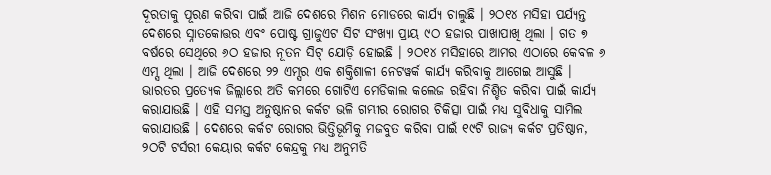ଦୂରତାକୁ ପୂରଣ କରିବା ପାଇଁ ଆଜି ଦେଶରେ ମିଶନ ମୋଡରେ କାର୍ଯ୍ୟ ଚାଲୁଛି । ୨ଠ୧୪ ମସିହା ପର୍ଯ୍ୟନ୍ତ ଦେଶରେ ସ୍ନାତକୋତ୍ତର ଏବଂ ପୋଷ୍ଟ ଗ୍ରାଜୁଏଟ ସିଟ ସଂଖ୍ୟା ପ୍ରାୟ ୯ଠ ହଜାର ପାଖାପାଖି ଥିଲା । ଗତ ୭ ବର୍ଷରେ ସେଥିରେ ୬ଠ ହଜାର ନୂତନ ସିଟ୍ ଯୋଡ଼ି ହୋଇଛି । ୨ଠ୧୪ ମସିହାରେ ଆମର ଏଠାରେ କେବଳ ୬ ଏମ୍ସ ଥିଲା । ଆଜି ଦେଶରେ ୨୨ ଏମ୍ସର ଏକ ଶକ୍ତିଶାଳୀ ନେଟୱର୍କ କାର୍ଯ୍ୟ କରିବାକୁ ଆଗେଇ ଆସୁଛି । ଭାରତର ପ୍ରତ୍ୟେକ ଜିଲ୍ଲାରେ ଅତି କମରେ ଗୋଟିଏ ମେଡିକାଲ କଲେଜ ରହିବା ନିଶ୍ଚିତ କରିବା ପାଇଁ କାର୍ଯ୍ୟ କରାଯାଉଛି । ଏହି ସମସ୍ତ ଅନୁଷ୍ଠାନର କର୍କଟ ଭଳି ଗମ୍ଭୀର ରୋଗର ଚିକିତ୍ସା ପାଇଁ ମଧ୍ୟ ସୁବିଧାକୁ ସାମିଲ କରାଯାଉଛି । ଦେଶରେ କର୍କଟ ରୋଗର ଭିତ୍ତିଭୂମିକୁ ମଜବୁତ କରିବା ପାଇଁ ୧୯ଟି ରାଜ୍ୟ କର୍କଟ ପ୍ରତିଷ୍ଠାନ, ୨ଠଟି ଟର୍ସରୀ କେୟାର କର୍କଟ କେନ୍ଦ୍ରକୁ ମଧ୍ୟ ଅନୁମତି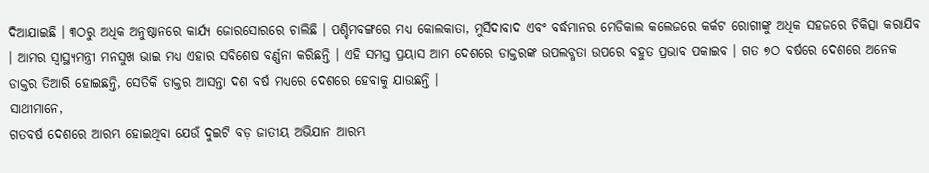ଦିଆଯାଇଛି । ୩ଠରୁ ଅଧିକ ଅନୁଷ୍ଠାନରେ କାର୍ଯ୍ୟ ଜୋରସୋରରେ ଚାଲିଛି । ପଶ୍ଚିମବଙ୍ଗରେ ମଧ୍ୟ କୋଲକାତା, ମୁର୍ସିଦାବାଦ ଏବଂ ବର୍ଦ୍ଧମାନର ମେଡିକାଲ କଲେଜରେ କର୍କଟ ରୋଗୀଙ୍କୁ ଅଧିକ ସହଜରେ ଚିକିତ୍ସା କରାଯିବ । ଆମର ସ୍ୱାସ୍ଥ୍ୟମନ୍ତ୍ରୀ ମନସୁଖ ଭାଇ ମଧ୍ୟ ଏହାର ସବିଶେଷ ବର୍ଣ୍ଣନା କରିଛନ୍ତି । ଏହି ସମସ୍ତ ପ୍ରୟାସ ଆମ ଦେଶରେ ଡାକ୍ତରଙ୍କ ଉପଲବ୍ଧତା ଉପରେ ବହୁତ ପ୍ରଭାବ ପକାଇବ । ଗତ ୭ଠ ବର୍ଷରେ ଦେଶରେ ଅନେକ ଡାକ୍ତର ତିଆରି ହୋଇଛନ୍ତି, ସେତିକି ଡାକ୍ତର ଆସନ୍ତା ଦଶ ବର୍ଷ ମଧ୍ୟରେ ଦେଶରେ ହେବାକୁ ଯାଉଛନ୍ତି ।
ସାଥୀମାନେ,
ଗତବର୍ଷ ଦେଶରେ ଆରମ୍ଭ ହୋଇଥିବା ଯେଉଁ ଦୁଇଟି ବଡ଼ ଜାତୀୟ ଅଭିଯାନ ଆରମ୍ଭ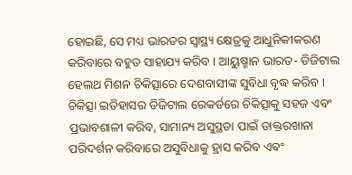ହୋଇଛି, ସେ ମଧ୍ୟ ଭାରତର ସ୍ୱାସ୍ଥ୍ୟ କ୍ଷେତ୍ରକୁ ଆଧୁନିକୀକରଣ କରିବାରେ ବହୁତ ସାହାଯ୍ୟ କରିବ । ଆୟୁଷ୍ମାନ ଭାରତ- ଡିଜିଟାଲ ହେଲଥ ମିଶନ ଚିକିତ୍ସାରେ ଦେଶବାସୀଙ୍କ ସୁବିଧା ବୃଦ୍ଧ କରିବ । ଚିକିତ୍ସା ଇତିହାସର ଡିଜିଟାଲ ରେକର୍ଡରେ ଚିକିତ୍ସାକୁ ସହଜ ଏବଂ ପ୍ରଭାବଶାଳୀ କରିବ, ସାମାନ୍ୟ ଅସୁସ୍ଥତା ପାଇଁ ଡାକ୍ତରଖାନା ପରିଦର୍ଶନ କରିବାରେ ଅସୁବିଧାକୁ ହ୍ରାସ କରିବ ଏବଂ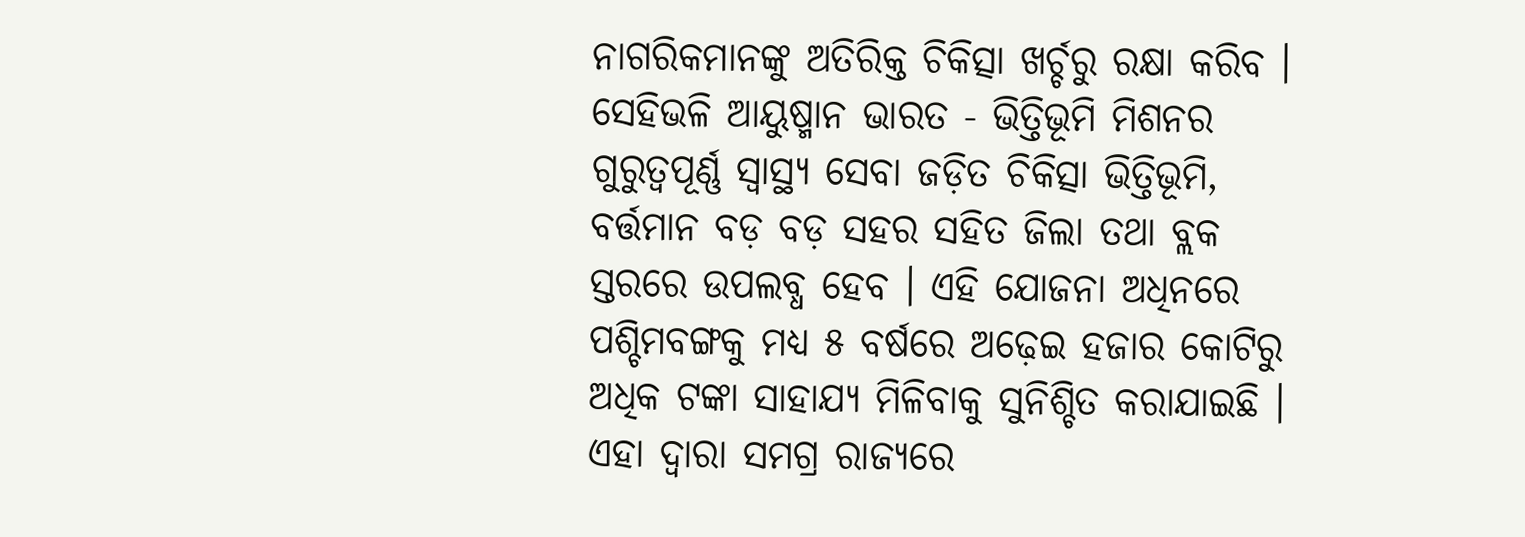ନାଗରିକମାନଙ୍କୁ ଅତିରିକ୍ତ ଚିକିତ୍ସା ଖର୍ଚ୍ଚରୁ ରକ୍ଷା କରିବ । ସେହିଭଳି ଆୟୁଷ୍ମାନ ଭାରତ - ଭିତ୍ତିଭୂମି ମିଶନର ଗୁରୁତ୍ୱପୂର୍ଣ୍ଣ ସ୍ୱାସ୍ଥ୍ୟ ସେବା ଜଡ଼ିତ ଚିକିତ୍ସା ଭିତ୍ତିଭୂମି, ବର୍ତ୍ତମାନ ବଡ଼ ବଡ଼ ସହର ସହିତ ଜିଲା ତଥା ବ୍ଲକ ସ୍ତରରେ ଉପଲବ୍ଧ ହେବ । ଏହି ଯୋଜନା ଅଧିନରେ ପଶ୍ଚିମବଙ୍ଗକୁ ମଧ୍ୟ ୫ ବର୍ଷରେ ଅଢ଼େଇ ହଜାର କୋଟିରୁ ଅଧିକ ଟଙ୍କା ସାହାଯ୍ୟ ମିଳିବାକୁ ସୁନିଶ୍ଚିତ କରାଯାଇଛି । ଏହା ଦ୍ୱାରା ସମଗ୍ର ରାଜ୍ୟରେ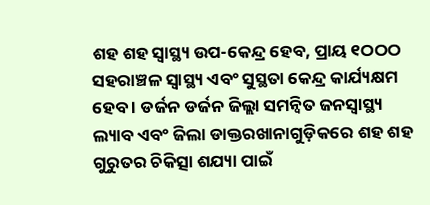ଶହ ଶହ ସ୍ୱାସ୍ଥ୍ୟ ଉପ-କେନ୍ଦ୍ର ହେବ, ପ୍ରାୟ ୧ଠଠଠ ସହରାଞ୍ଚଳ ସ୍ୱାସ୍ଥ୍ୟ ଏବଂ ସୁସ୍ଥତା କେନ୍ଦ୍ର କାର୍ଯ୍ୟକ୍ଷମ ହେବ । ଡର୍ଜନ ଡର୍ଜନ ଜିଲ୍ଲା ସମନ୍ୱିତ ଜନସ୍ୱାସ୍ଥ୍ୟ ଲ୍ୟାବ ଏବଂ ଜିଲା ଡାକ୍ତରଖାନାଗୁଡ଼ିକରେ ଶହ ଶହ ଗୁରୁତର ଚିକିତ୍ସା ଶଯ୍ୟା ପାଇଁ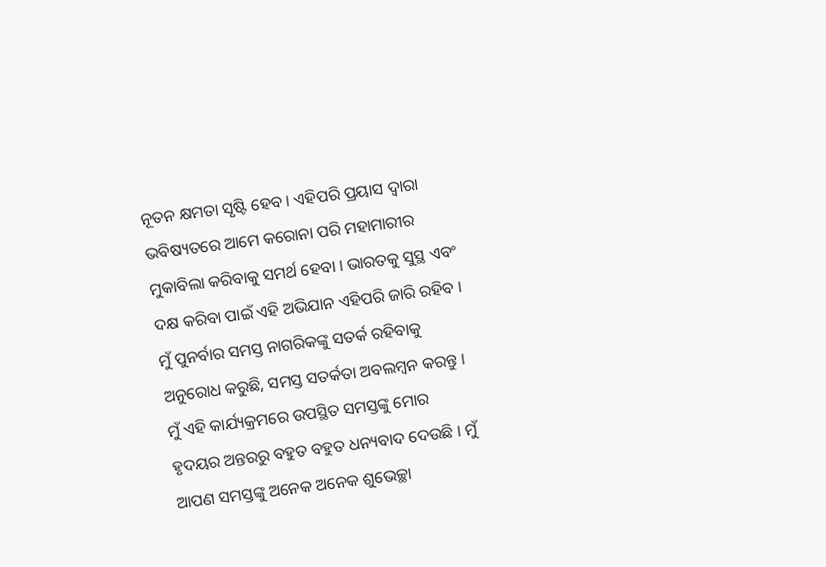ନୂତନ କ୍ଷମତା ସୃଷ୍ଟି ହେବ । ଏହିପରି ପ୍ରୟାସ ଦ୍ୱାରା ଭବିଷ୍ୟତରେ ଆମେ କରୋନା ପରି ମହାମାରୀର ମୁକାବିଲା କରିବାକୁ ସମର୍ଥ ହେବା । ଭାରତକୁ ସୁସ୍ଥ ଏବଂ ଦକ୍ଷ କରିବା ପାଇଁ ଏହି ଅଭିଯାନ ଏହିପରି ଜାରି ରହିବ । ମୁଁ ପୁନର୍ବାର ସମସ୍ତ ନାଗରିକଙ୍କୁ ସତର୍କ ରହିବାକୁ ଅନୁରୋଧ କରୁଛି, ସମସ୍ତ ସତର୍କତା ଅବଲମ୍ବନ କରନ୍ତୁ । ମୁଁ ଏହି କାର୍ଯ୍ୟକ୍ରମରେ ଉପସ୍ଥିତ ସମସ୍ତଙ୍କୁ ମୋର ହୃଦୟର ଅନ୍ତରରୁ ବହୁତ ବହୁତ ଧନ୍ୟବାଦ ଦେଉଛି । ମୁଁ ଆପଣ ସମସ୍ତଙ୍କୁ ଅନେକ ଅନେକ ଶୁଭେଚ୍ଛା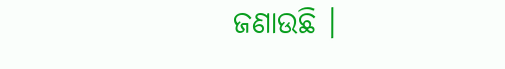ଜଣାଉଛି ।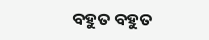ବହୁତ ବହୁତ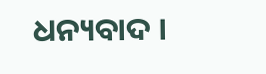ଧନ୍ୟବାଦ ।